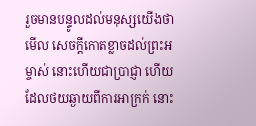រួចមានបន្ទូលដល់មនុស្សយើងថា មើល សេចក្ដីកោតខ្លាចដល់ព្រះអម្ចាស់ នោះហើយជាប្រាជ្ញា ហើយដែលថយឆ្ងាយពីការអាក្រក់ នោះ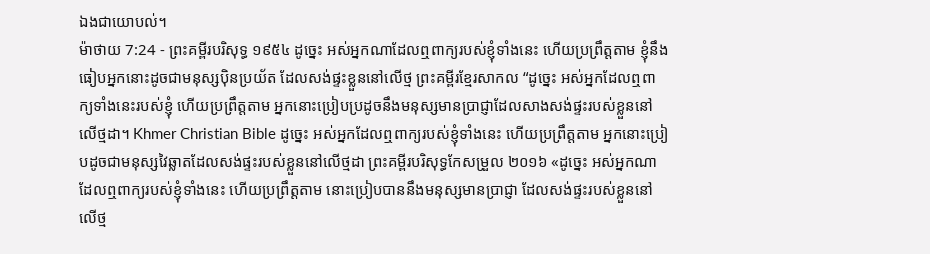ឯងជាយោបល់។
ម៉ាថាយ 7:24 - ព្រះគម្ពីរបរិសុទ្ធ ១៩៥៤ ដូច្នេះ អស់អ្នកណាដែលឮពាក្យរបស់ខ្ញុំទាំងនេះ ហើយប្រព្រឹត្តតាម ខ្ញុំនឹងធៀបអ្នកនោះដូចជាមនុស្សប៉ិនប្រយ័ត ដែលសង់ផ្ទះខ្លួននៅលើថ្ម ព្រះគម្ពីរខ្មែរសាកល “ដូច្នេះ អស់អ្នកដែលឮពាក្យទាំងនេះរបស់ខ្ញុំ ហើយប្រព្រឹត្តតាម អ្នកនោះប្រៀបប្រដូចនឹងមនុស្សមានប្រាជ្ញាដែលសាងសង់ផ្ទះរបស់ខ្លួននៅលើថ្មដា។ Khmer Christian Bible ដូច្នេះ អស់អ្នកដែលឮពាក្យរបស់ខ្ញុំទាំងនេះ ហើយប្រព្រឹត្តតាម អ្នកនោះប្រៀបដូចជាមនុស្សវៃឆ្លាតដែលសង់ផ្ទះរបស់ខ្លួននៅលើថ្មដា ព្រះគម្ពីរបរិសុទ្ធកែសម្រួល ២០១៦ «ដូច្នេះ អស់អ្នកណាដែលឮពាក្យរបស់ខ្ញុំទាំងនេះ ហើយប្រព្រឹត្តតាម នោះប្រៀបបាននឹងមនុស្សមានប្រាជ្ញា ដែលសង់ផ្ទះរបស់ខ្លួននៅលើថ្ម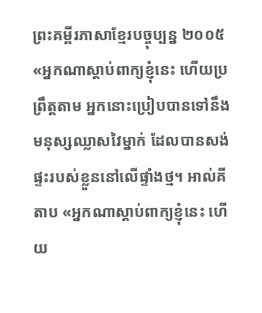ព្រះគម្ពីរភាសាខ្មែរបច្ចុប្បន្ន ២០០៥ «អ្នកណាស្ដាប់ពាក្យខ្ញុំនេះ ហើយប្រព្រឹត្តតាម អ្នកនោះប្រៀបបានទៅនឹងមនុស្សឈ្លាសវៃម្នាក់ ដែលបានសង់ផ្ទះរបស់ខ្លួននៅលើផ្ទាំងថ្ម។ អាល់គីតាប «អ្នកណាស្ដាប់ពាក្យខ្ញុំនេះ ហើយ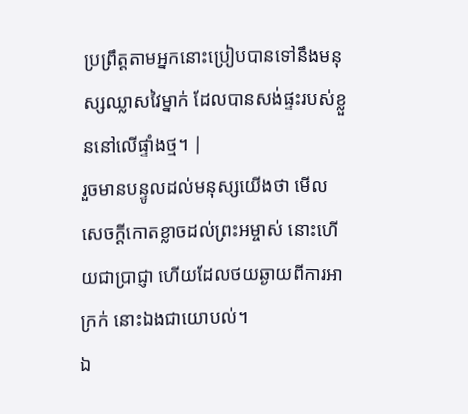ប្រព្រឹត្ដតាមអ្នកនោះប្រៀបបានទៅនឹងមនុស្សឈ្លាសវៃម្នាក់ ដែលបានសង់ផ្ទះរបស់ខ្លួននៅលើផ្ទាំងថ្ម។ |
រួចមានបន្ទូលដល់មនុស្សយើងថា មើល សេចក្ដីកោតខ្លាចដល់ព្រះអម្ចាស់ នោះហើយជាប្រាជ្ញា ហើយដែលថយឆ្ងាយពីការអាក្រក់ នោះឯងជាយោបល់។
ឯ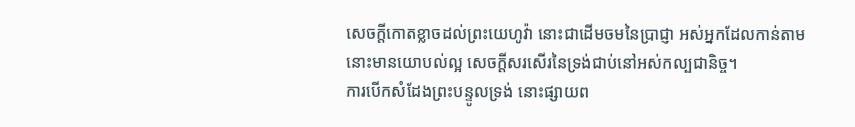សេចក្ដីកោតខ្លាចដល់ព្រះយេហូវ៉ា នោះជាដើមចមនៃប្រាជ្ញា អស់អ្នកដែលកាន់តាម នោះមានយោបល់ល្អ សេចក្ដីសរសើរនៃទ្រង់ជាប់នៅអស់កល្បជានិច្ច។
ការបើកសំដែងព្រះបន្ទូលទ្រង់ នោះផ្សាយព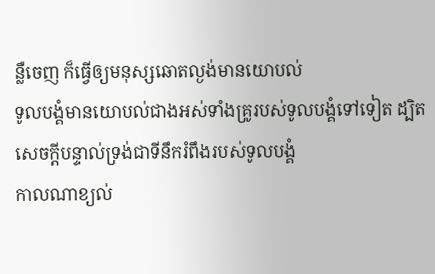ន្លឺចេញ ក៏ធ្វើឲ្យមនុស្សឆោតល្ងង់មានយោបល់
ទូលបង្គំមានយោបល់ជាងអស់ទាំងគ្រូរបស់ទូលបង្គំទៅទៀត ដ្បិតសេចក្ដីបន្ទាល់ទ្រង់ជាទីនឹករំពឹងរបស់ទូលបង្គំ
កាលណាខ្យល់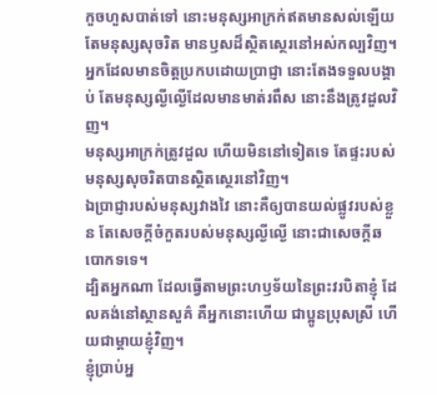កួចហួសបាត់ទៅ នោះមនុស្សអាក្រក់ឥតមានសល់ឡើយ តែមនុស្សសុចរិត មានឫសដ៏ស្ថិតស្ថេរនៅអស់កល្បវិញ។
អ្នកដែលមានចិត្តប្រកបដោយប្រាជ្ញា នោះតែងទទួលបង្គាប់ តែមនុស្សល្ងីល្ងើដែលមានមាត់រពឹស នោះនឹងត្រូវដួលវិញ។
មនុស្សអាក្រក់ត្រូវដួល ហើយមិននៅទៀតទេ តែផ្ទះរបស់មនុស្សសុចរិតបានស្ថិតស្ថេរនៅវិញ។
ឯប្រាជ្ញារបស់មនុស្សវាងវៃ នោះគឺឲ្យបានយល់ផ្លូវរបស់ខ្លួន តែសេចក្ដីចំកួតរបស់មនុស្សល្ងីល្ងើ នោះជាសេចក្ដីឆបោកទទេ។
ដ្បិតអ្នកណា ដែលធ្វើតាមព្រះហឫទ័យនៃព្រះវរបិតាខ្ញុំ ដែលគង់នៅស្ថានសួគ៌ គឺអ្នកនោះហើយ ជាប្អូនប្រុសស្រី ហើយជាម្តាយខ្ញុំវិញ។
ខ្ញុំប្រាប់អ្ន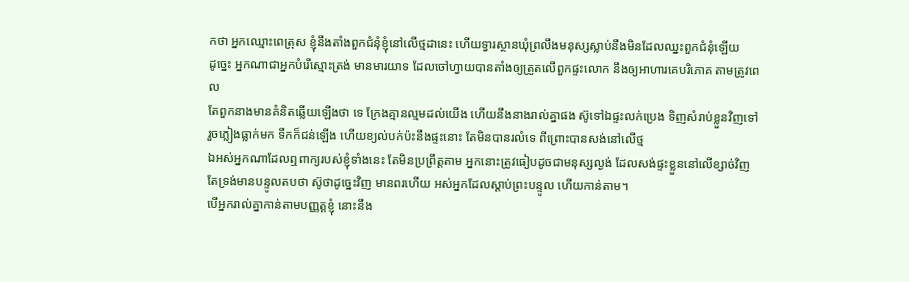កថា អ្នកឈ្មោះពេត្រុស ខ្ញុំនឹងតាំងពួកជំនុំខ្ញុំនៅលើថ្មដានេះ ហើយទ្វារស្ថានឃុំព្រលឹងមនុស្សស្លាប់នឹងមិនដែលឈ្នះពួកជំនុំឡើយ
ដូច្នេះ អ្នកណាជាអ្នកបំរើស្មោះត្រង់ មានមារយាទ ដែលចៅហ្វាយបានតាំងឲ្យត្រួតលើពួកផ្ទះលោក នឹងឲ្យអាហារគេបរិភោគ តាមត្រូវពេល
តែពួកនាងមានគំនិតឆ្លើយឡើងថា ទេ ក្រែងគ្មានល្មមដល់យើង ហើយនឹងនាងរាល់គ្នាផង ស៊ូទៅឯផ្ទះលក់ប្រេង ទិញសំរាប់ខ្លួនវិញទៅ
រួចភ្លៀងធ្លាក់មក ទឹកក៏ជន់ឡើង ហើយខ្យល់បក់ប៉ះនឹងផ្ទះនោះ តែមិនបានរលំទេ ពីព្រោះបានសង់នៅលើថ្ម
ឯអស់អ្នកណាដែលឮពាក្យរបស់ខ្ញុំទាំងនេះ តែមិនប្រព្រឹត្តតាម អ្នកនោះត្រូវធៀបដូចជាមនុស្សល្ងង់ ដែលសង់ផ្ទះខ្លួននៅលើខ្សាច់វិញ
តែទ្រង់មានបន្ទូលតបថា ស៊ូថាដូច្នេះវិញ មានពរហើយ អស់អ្នកដែលស្តាប់ព្រះបន្ទូល ហើយកាន់តាម។
បើអ្នករាល់គ្នាកាន់តាមបញ្ញត្តខ្ញុំ នោះនឹង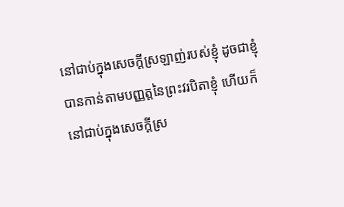នៅជាប់ក្នុងសេចក្ដីស្រឡាញ់របស់ខ្ញុំ ដូចជាខ្ញុំបានកាន់តាមបញ្ញត្តនៃព្រះវរបិតាខ្ញុំ ហើយក៏នៅជាប់ក្នុងសេចក្ដីស្រ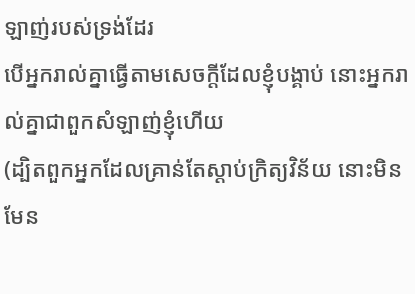ឡាញ់របស់ទ្រង់ដែរ
បើអ្នករាល់គ្នាធ្វើតាមសេចក្ដីដែលខ្ញុំបង្គាប់ នោះអ្នករាល់គ្នាជាពួកសំឡាញ់ខ្ញុំហើយ
(ដ្បិតពួកអ្នកដែលគ្រាន់តែស្តាប់ក្រិត្យវិន័យ នោះមិនមែន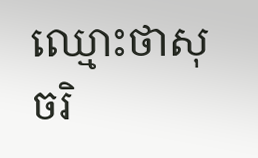ឈ្មោះថាសុចរិ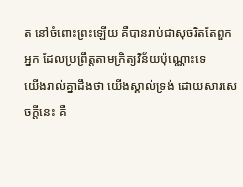ត នៅចំពោះព្រះឡើយ គឺបានរាប់ជាសុចរិតតែពួកអ្នក ដែលប្រព្រឹត្តតាមក្រិត្យវិន័យប៉ុណ្ណោះទេ
យើងរាល់គ្នាដឹងថា យើងស្គាល់ទ្រង់ ដោយសារសេចក្ដីនេះ គឺ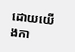ដោយយើងកា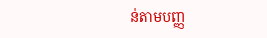ន់តាមបញ្ញ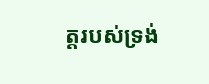ត្តរបស់ទ្រង់